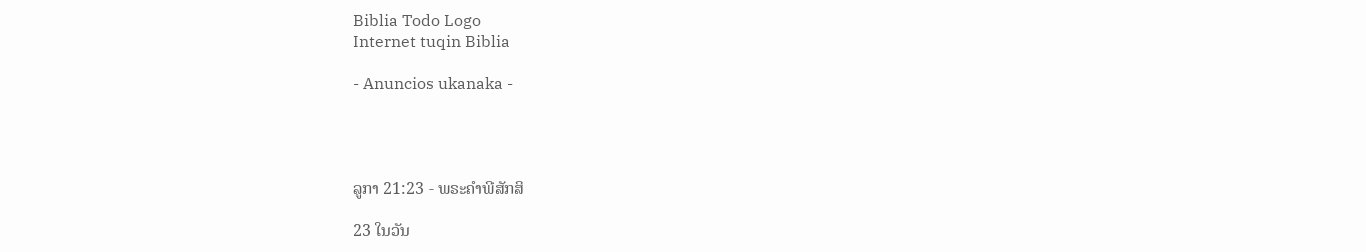Biblia Todo Logo
Internet tuqin Biblia

- Anuncios ukanaka -




ລູກາ 21:23 - ພຣະຄຳພີສັກສິ

23 ໃນວັນ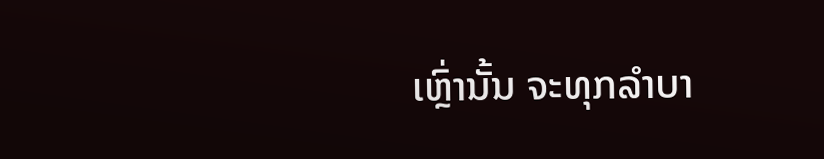ເຫຼົ່ານັ້ນ ຈະທຸກລຳບາ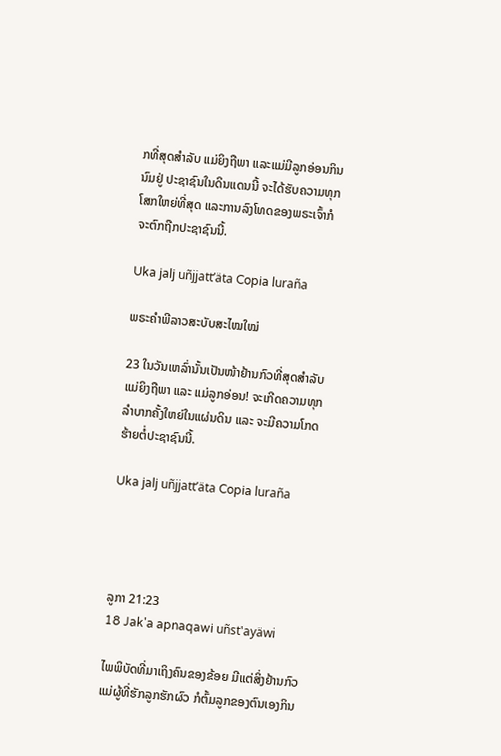ກທີ່ສຸດສຳລັບ ແມ່ຍິງຖືພາ ແລະແມ່ມີລູກອ່ອນກິນນົມຢູ່ ປະຊາຊົນໃນດິນແດນນີ້ ຈະໄດ້ຮັບຄວາມທຸກໂສກໃຫຍ່ທີ່ສຸດ ແລະການລົງໂທດຂອງພຣະເຈົ້າກໍຈະຕົກຖືກປະຊາຊົນນີ້.

Uka jalj uñjjattʼäta Copia luraña

ພຣະຄຳພີລາວສະບັບສະໄໝໃໝ່

23 ໃນວັນເຫລົ່ານັ້ນເປັນໜ້າຢ້ານກົວທີ່ສຸດສຳລັບແມ່ຍິງຖືພາ ແລະ ແມ່ລູກອ່ອນ! ຈະເກີດຄວາມທຸກລຳບາກຄັ້ງໃຫຍ່ໃນແຜ່ນດິນ ແລະ ຈະມີຄວາມໂກດຮ້າຍຕໍ່ປະຊາຊົນນີ້.

Uka jalj uñjjattʼäta Copia luraña




ລູກາ 21:23
18 Jak'a apnaqawi uñst'ayäwi

ໄພພິບັດທີ່ມາເຖິງຄົນຂອງຂ້ອຍ ມີແຕ່ສິ່ງຢ້ານກົວ ແມ່ຜູ້ທີ່ຮັກລູກຮັກຜົວ ກໍຕົ້ມລູກຂອງຕົນເອງກິນ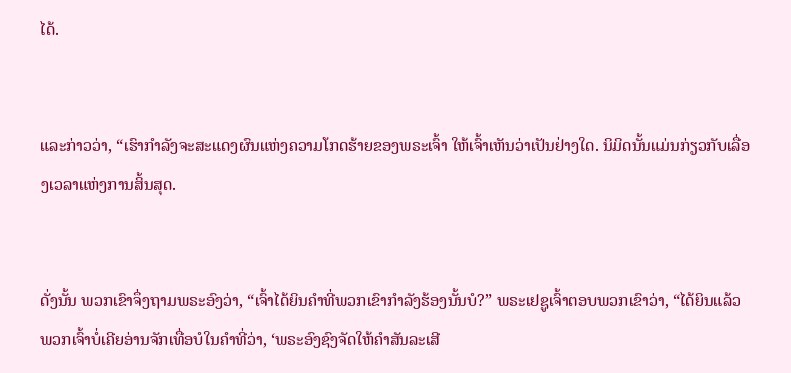ໄດ້.


ແລະກ່າວວ່າ, “ເຮົາກຳລັງຈະສະແດງຜົນແຫ່ງຄວາມໂກດຮ້າຍຂອງພຣະເຈົ້າ ໃຫ້ເຈົ້າເຫັນວ່າເປັນຢ່າງໃດ. ນິມິດນັ້ນແມ່ນກ່ຽວກັບເລື່ອງເວລາແຫ່ງການສິ້ນສຸດ.


ດັ່ງນັ້ນ ພວກເຂົາຈຶ່ງຖາມພຣະອົງວ່າ, “ເຈົ້າໄດ້ຍິນຄຳທີ່ພວກເຂົາກຳລັງຮ້ອງນັ້ນບໍ?” ພຣະເຢຊູເຈົ້າຕອບພວກເຂົາວ່າ, “ໄດ້ຍິນແລ້ວ ພວກເຈົ້າບໍ່ເຄີຍອ່ານຈັກເທື່ອບໍໃນຄຳທີ່ວ່າ, ‘ພຣະອົງຊົງຈັດໃຫ້ຄຳສັນລະເສີ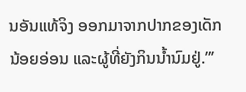ນອັນແທ້ຈິງ ອອກມາຈາກປາກຂອງເດັກນ້ອຍອ່ອນ ແລະຜູ້ທີ່ຍັງກິນນໍ້ານົມຢູ່.”’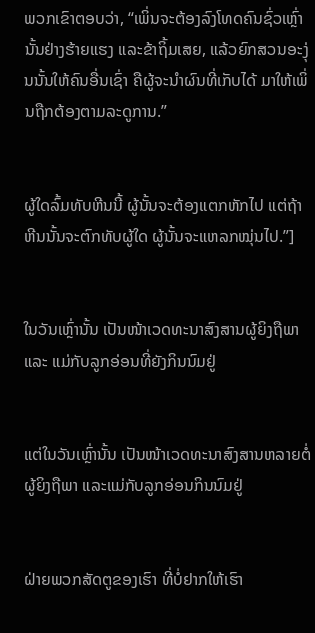ພວກເຂົາຕອບວ່າ, “ເພິ່ນຈະຕ້ອງລົງໂທດຄົນຊົ່ວເຫຼົ່ານັ້ນຢ່າງຮ້າຍແຮງ ແລະຂ້າຖິ້ມເສຍ, ແລ້ວຍົກສວນອະງຸ່ນນັ້ນໃຫ້ຄົນອື່ນເຊົ່າ ຄືຜູ້ຈະນຳຜົນທີ່ເກັບໄດ້ ມາໃຫ້ເພິ່ນຖືກຕ້ອງຕາມລະດູການ.”


ຜູ້ໃດລົ້ມທັບຫີນນີ້ ຜູ້ນັ້ນຈະຕ້ອງແຕກຫັກໄປ ແຕ່ຖ້າຫີນນັ້ນຈະຕົກທັບຜູ້ໃດ ຜູ້ນັ້ນຈະແຫລກໝຸ່ນໄປ.”]


ໃນວັນເຫຼົ່ານັ້ນ ເປັນໜ້າເວດທະນາສົງສານຜູ້ຍິງຖືພາ ແລະ ແມ່ກັບລູກອ່ອນທີ່ຍັງກິນນົມຢູ່


ແຕ່ໃນວັນເຫຼົ່ານັ້ນ ເປັນໜ້າເວດທະນາສົງສານຫລາຍຕໍ່ຜູ້ຍິງຖືພາ ແລະແມ່ກັບລູກອ່ອນກິນນົມຢູ່


ຝ່າຍພວກສັດຕູຂອງເຮົາ ທີ່ບໍ່ຢາກໃຫ້ເຮົາ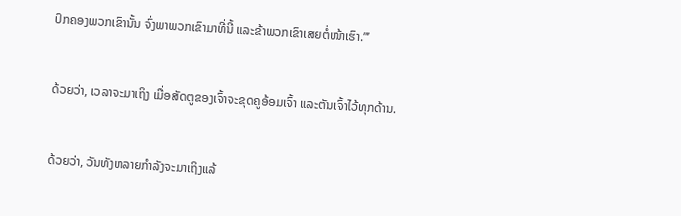ປົກຄອງພວກເຂົານັ້ນ ຈົ່ງພາພວກເຂົາມາທີ່ນີ້ ແລະຂ້າພວກເຂົາເສຍຕໍ່ໜ້າເຮົາ.”’


ດ້ວຍວ່າ, ເວລາຈະມາເຖິງ ເມື່ອສັດຕູຂອງເຈົ້າຈະຂຸດຄູອ້ອມເຈົ້າ ແລະຕັນເຈົ້າໄວ້ທຸກດ້ານ.


ດ້ວຍວ່າ, ວັນທັງຫລາຍກຳລັງຈະມາເຖິງແລ້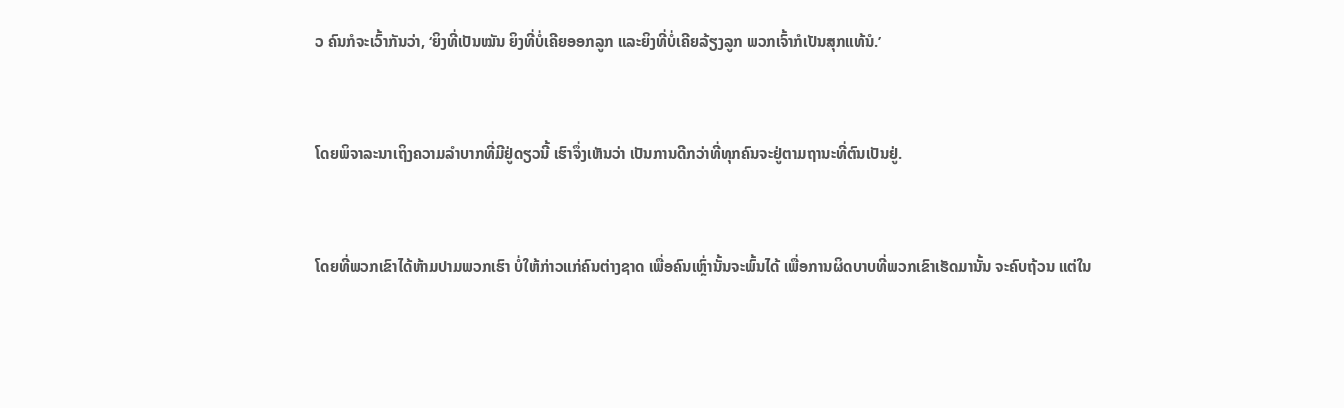ວ ຄົນກໍຈະເວົ້າກັນວ່າ, ‘ຍິງທີ່ເປັນໝັນ ຍິງທີ່ບໍ່ເຄີຍອອກລູກ ແລະຍິງທີ່ບໍ່ເຄີຍລ້ຽງລູກ ພວກເຈົ້າກໍເປັນສຸກແທ້ນໍ.’


ໂດຍພິຈາລະນາເຖິງຄວາມລຳບາກທີ່ມີຢູ່ດຽວນີ້ ເຮົາຈຶ່ງເຫັນວ່າ ເປັນການດີກວ່າທີ່ທຸກຄົນຈະຢູ່ຕາມຖານະທີ່ຕົນເປັນຢູ່.


ໂດຍທີ່ພວກເຂົາໄດ້ຫ້າມປາມພວກເຮົາ ບໍ່ໃຫ້ກ່າວແກ່ຄົນຕ່າງຊາດ ເພື່ອຄົນເຫຼົ່ານັ້ນຈະພົ້ນໄດ້ ເພື່ອການຜິດບາບທີ່ພວກເຂົາເຮັດມານັ້ນ ຈະຄົບຖ້ວນ ແຕ່ໃນ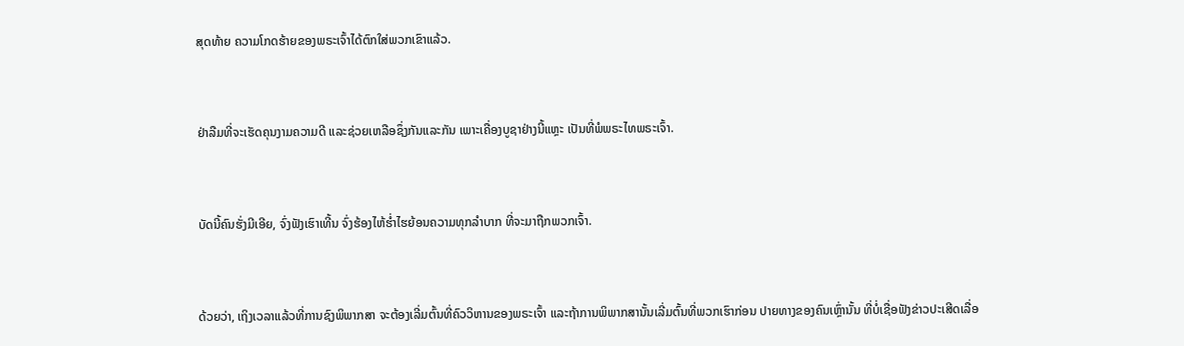ສຸດທ້າຍ ຄວາມໂກດຮ້າຍຂອງພຣະເຈົ້າໄດ້ຕົກໃສ່ພວກເຂົາແລ້ວ.


ຢ່າລືມທີ່ຈະເຮັດຄຸນງາມຄວາມດີ ແລະຊ່ວຍເຫລືອຊຶ່ງກັນແລະກັນ ເພາະເຄື່ອງບູຊາຢ່າງນີ້ແຫຼະ ເປັນທີ່ພໍພຣະໄທພຣະເຈົ້າ.


ບັດນີ້ຄົນຮັ່ງມີເອີຍ, ຈົ່ງຟັງເຮົາເທີ້ນ ຈົ່ງຮ້ອງໄຫ້ຮໍ່າໄຮຍ້ອນຄວາມທຸກລຳບາກ ທີ່ຈະມາຖືກພວກເຈົ້າ.


ດ້ວຍວ່າ, ເຖິງເວລາແລ້ວທີ່ການຊົງພິພາກສາ ຈະຕ້ອງເລີ່ມຕົ້ນທີ່ຄົວວິຫານຂອງພຣະເຈົ້າ ແລະຖ້າການພິພາກສານັ້ນເລີ່ມຕົ້ນທີ່ພວກເຮົາກ່ອນ ປາຍທາງຂອງຄົນເຫຼົ່ານັ້ນ ທີ່ບໍ່ເຊື່ອຟັງຂ່າວປະເສີດເລື່ອ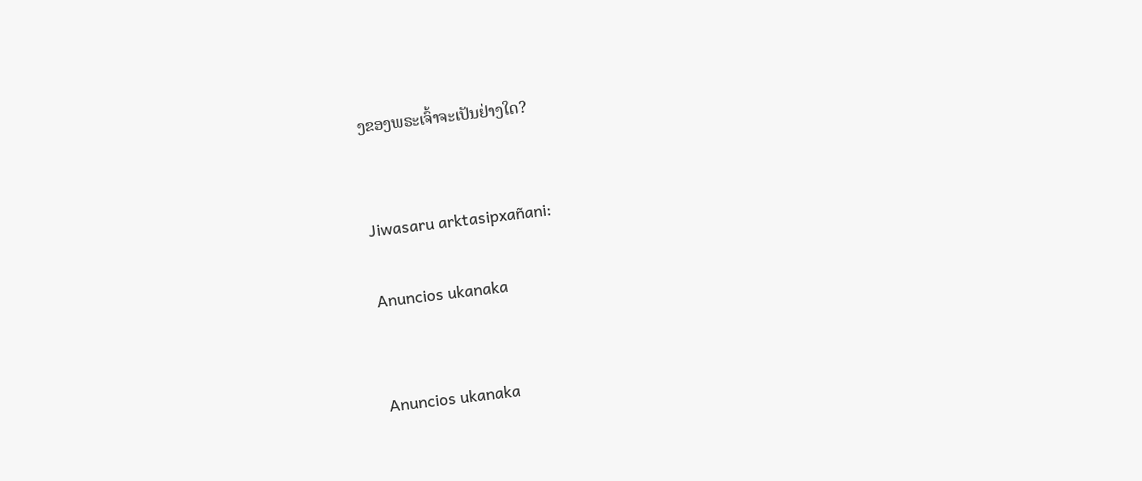ງຂອງພຣະເຈົ້າຈະເປັນຢ່າງໃດ?


Jiwasaru arktasipxañani:

Anuncios ukanaka


Anuncios ukanaka